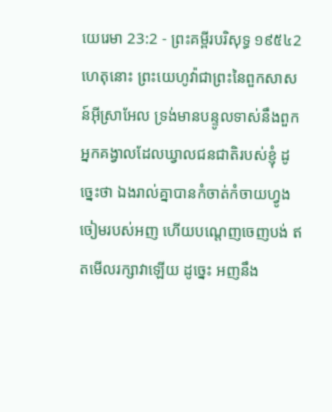យេរេមា 23:2 - ព្រះគម្ពីរបរិសុទ្ធ ១៩៥៤2 ហេតុនោះ ព្រះយេហូវ៉ាជាព្រះនៃពួកសាសន៍អ៊ីស្រាអែល ទ្រង់មានបន្ទូលទាស់នឹងពួកអ្នកគង្វាលដែលឃ្វាលជនជាតិរបស់ខ្ញុំ ដូច្នេះថា ឯងរាល់គ្នាបានកំចាត់កំចាយហ្វូងចៀមរបស់អញ ហើយបណ្តេញចេញបង់ ឥតមើលរក្សាវាឡើយ ដូច្នេះ អញនឹង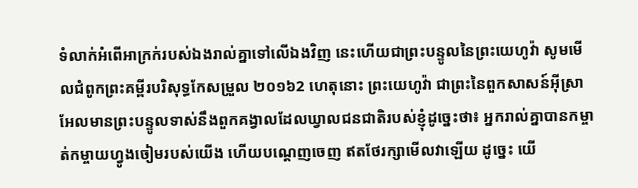ទំលាក់អំពើអាក្រក់របស់ឯងរាល់គ្នាទៅលើឯងវិញ នេះហើយជាព្រះបន្ទូលនៃព្រះយេហូវ៉ា សូមមើលជំពូកព្រះគម្ពីរបរិសុទ្ធកែសម្រួល ២០១៦2 ហេតុនោះ ព្រះយេហូវ៉ា ជាព្រះនៃពួកសាសន៍អ៊ីស្រាអែលមានព្រះបន្ទូលទាស់នឹងពួកគង្វាលដែលឃ្វាលជនជាតិរបស់ខ្ញុំដូច្នេះថា៖ អ្នករាល់គ្នាបានកម្ចាត់កម្ចាយហ្វូងចៀមរបស់យើង ហើយបណ្តេញចេញ ឥតថែរក្សាមើលវាឡើយ ដូច្នេះ យើ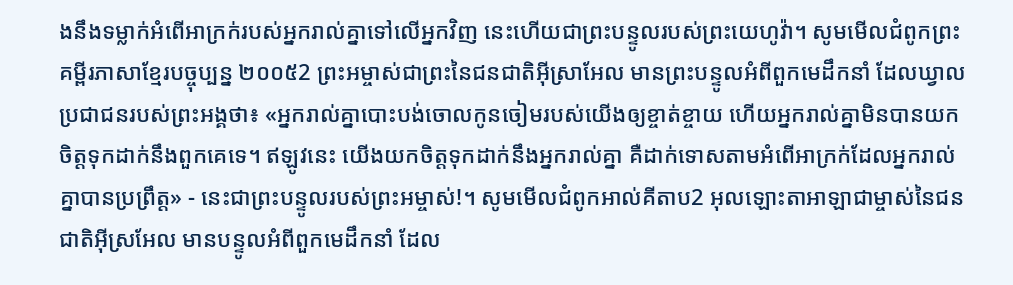ងនឹងទម្លាក់អំពើអាក្រក់របស់អ្នករាល់គ្នាទៅលើអ្នកវិញ នេះហើយជាព្រះបន្ទូលរបស់ព្រះយេហូវ៉ា។ សូមមើលជំពូកព្រះគម្ពីរភាសាខ្មែរបច្ចុប្បន្ន ២០០៥2 ព្រះអម្ចាស់ជាព្រះនៃជនជាតិអ៊ីស្រាអែល មានព្រះបន្ទូលអំពីពួកមេដឹកនាំ ដែលឃ្វាលប្រជាជនរបស់ព្រះអង្គថា៖ «អ្នករាល់គ្នាបោះបង់ចោលកូនចៀមរបស់យើងឲ្យខ្ចាត់ខ្ចាយ ហើយអ្នករាល់គ្នាមិនបានយកចិត្តទុកដាក់នឹងពួកគេទេ។ ឥឡូវនេះ យើងយកចិត្តទុកដាក់នឹងអ្នករាល់គ្នា គឺដាក់ទោសតាមអំពើអាក្រក់ដែលអ្នករាល់គ្នាបានប្រព្រឹត្ត» - នេះជាព្រះបន្ទូលរបស់ព្រះអម្ចាស់!។ សូមមើលជំពូកអាល់គីតាប2 អុលឡោះតាអាឡាជាម្ចាស់នៃជនជាតិអ៊ីស្រអែល មានបន្ទូលអំពីពួកមេដឹកនាំ ដែល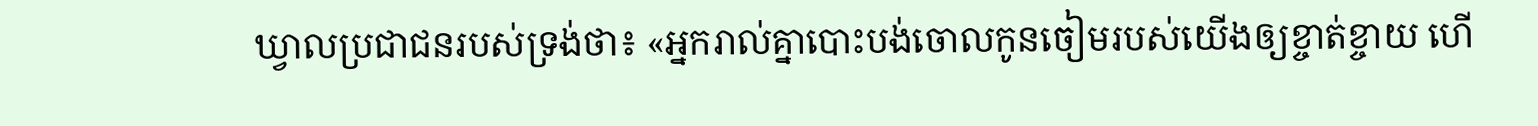ឃ្វាលប្រជាជនរបស់ទ្រង់ថា៖ «អ្នករាល់គ្នាបោះបង់ចោលកូនចៀមរបស់យើងឲ្យខ្ចាត់ខ្ចាយ ហើ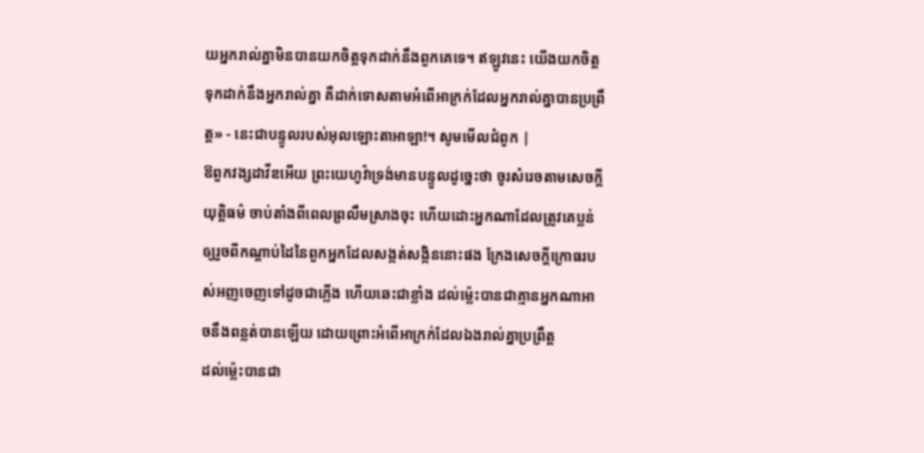យអ្នករាល់គ្នាមិនបានយកចិត្តទុកដាក់នឹងពួកគេទេ។ ឥឡូវនេះ យើងយកចិត្តទុកដាក់នឹងអ្នករាល់គ្នា គឺដាក់ទោសតាមអំពើអាក្រក់ដែលអ្នករាល់គ្នាបានប្រព្រឹត្ត» - នេះជាបន្ទូលរបស់អុលឡោះតាអាឡា!។ សូមមើលជំពូក |
ឱពួកវង្សដាវីឌអើយ ព្រះយេហូវ៉ាទ្រង់មានបន្ទូលដូច្នេះថា ចូរសំរេចតាមសេចក្ដីយុត្តិធម៌ ចាប់តាំងពីពេលព្រលឹមស្រាងចុះ ហើយដោះអ្នកណាដែលត្រូវគេប្លន់ ឲ្យរួចពីកណ្តាប់ដៃនៃពួកអ្នកដែលសង្កត់សង្កិននោះផង ក្រែងសេចក្ដីក្រោធរបស់អញចេញទៅដូចជាភ្លើង ហើយឆេះជាខ្លាំង ដល់ម៉្លេះបានជាគ្មានអ្នកណាអាចនឹងពន្លត់បានឡើយ ដោយព្រោះអំពើអាក្រក់ដែលឯងរាល់គ្នាប្រព្រឹត្ត
ដល់ម៉្លេះបានជា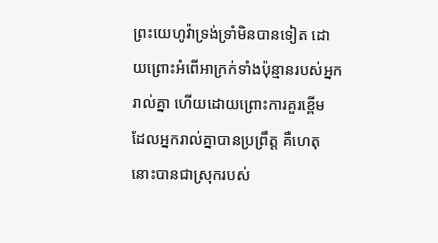ព្រះយេហូវ៉ាទ្រង់ទ្រាំមិនបានទៀត ដោយព្រោះអំពើអាក្រក់ទាំងប៉ុន្មានរបស់អ្នករាល់គ្នា ហើយដោយព្រោះការគួរខ្ពើម ដែលអ្នករាល់គ្នាបានប្រព្រឹត្ត គឺហេតុនោះបានជាស្រុករបស់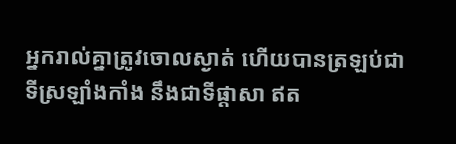អ្នករាល់គ្នាត្រូវចោលស្ងាត់ ហើយបានត្រឡប់ជាទីស្រឡាំងកាំង នឹងជាទីផ្តាសា ឥត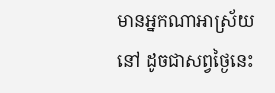មានអ្នកណាអាស្រ័យនៅ ដូចជាសព្វថ្ងៃនេះ